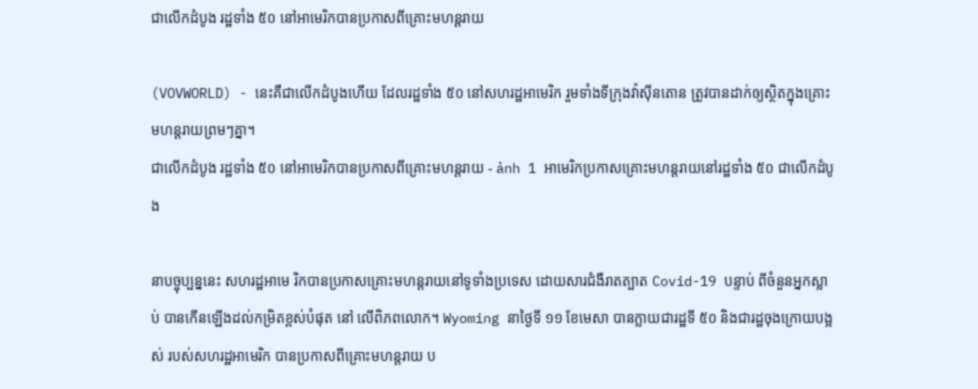ជាលើកដំបូង រដ្ឋទាំង ៥០ នៅអាមេរិកបានប្រកាសពីគ្រោះមហន្តរាយ

(VOVWORLD) - នេះគឺជាលើកដំបូងហើយ ដែលរដ្ឋទាំង ៥០ នៅសហរដ្ឋអាមេរិក រួមទាំងទីក្រុងវ៉ាស៊ីនតោន ត្រូវបានដាក់ឲ្យស្ថិតក្នុងគ្រោះមហន្តរាយព្រមៗគ្នា។
ជាលើកដំបូង រដ្ឋទាំង ៥០ នៅអាមេរិកបានប្រកាសពីគ្រោះមហន្តរាយ - ảnh 1 អាមេរិកប្រកាសគ្រោះមហន្តរាយនៅរដ្ឋទាំង ៥០ ជាលើកដំបូង

នាបច្ចុប្បន្ននេះ សហរដ្ឋអាមេ រិកបានប្រកាសគ្រោះមហន្តរាយនៅទូទាំងប្រទេស ដោយសារជំងឺរាតត្បាត Covid-19 បន្ទាប់ ពីចំនួនអ្នកស្លាប់ បានកើនឡើងដល់កម្រិតខ្ពស់បំផុត នៅ លើពិភពលោក។ Wyoming នាថ្ងៃទី ១១ ខែមេសា បានក្លាយជារដ្ឋទី ៥០ និងជារដ្ឋចុងក្រោយបង្អស់ របស់សហរដ្ឋអាមេរិក បានប្រកាសពីគ្រោះមហន្តរាយ ប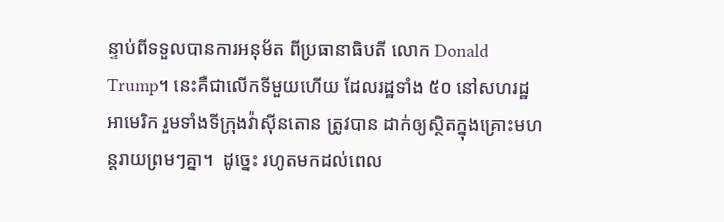ន្ទាប់ពីទទួលបានការអនុម័ត ពីប្រធានាធិបតី លោក Donald Trump។ នេះគឺជាលើកទីមួយហើយ ដែលរដ្ឋទាំង ៥០ នៅសហរដ្ឋអាមេរិក រួមទាំងទីក្រុងវ៉ាស៊ីនតោន ត្រូវបាន ដាក់ឲ្យស្ថិតក្នុងគ្រោះមហន្តរាយព្រមៗគ្នា។  ដូច្នេះ រហូតមកដល់ពេល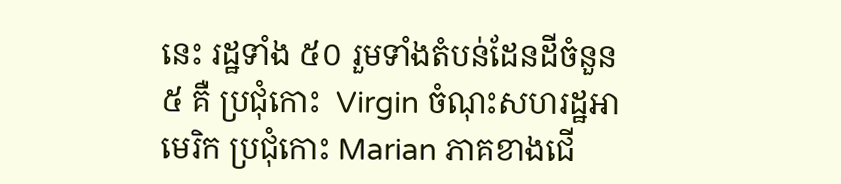នេះ រដ្ឋទាំង ៥០ រួមទាំងតំបន់ដែនដីចំនួន ៥ គឺ ប្រជុំកោះ  Virgin ចំណុះសហរដ្ឋអាមេរិក ប្រជុំកោះ Marian ភាគខាងជើ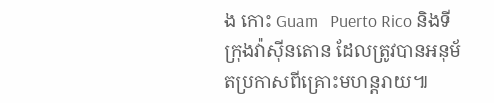ង កោះ Guam   Puerto Rico និងទីក្រុងវ៉ាស៊ីនតោន ដែលត្រូវបានអនុម័តប្រកាសពីគ្រោះមហន្តរាយ៕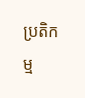ប្រតិកម្ម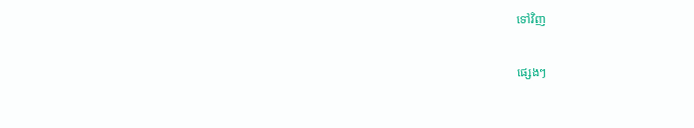ទៅវិញ

ផ្សេងៗ